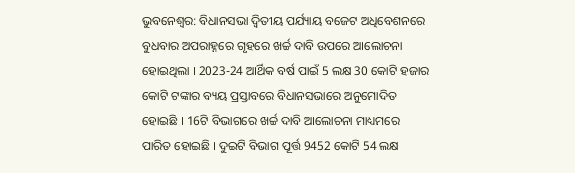ଭୁବନେଶ୍ବର: ବିଧାନସଭା ଦ୍ବିତୀୟ ପର୍ଯ୍ୟାୟ ବଜେଟ ଅଧିବେଶନରେ ବୁଧବାର ଅପରାହ୍ନରେ ଗୃହରେ ଖର୍ଚ୍ଚ ଦାବି ଉପରେ ଆଲୋଚନା ହୋଇଥିଲା । 2023-24 ଆର୍ଥିକ ବର୍ଷ ପାଇଁ 5 ଲକ୍ଷ 30 କୋଟି ହଜାର କୋଟି ଟଙ୍କାର ବ୍ୟୟ ପ୍ରସ୍ତାବରେ ବିଧାନସଭାରେ ଅନୁମୋଦିତ ହୋଇଛି । 16ଟି ବିଭାଗରେ ଖର୍ଚ୍ଚ ଦାବି ଆଲୋଚନା ମାଧ୍ୟମରେ ପାରିତ ହୋଇଛି । ଦୁଇଟି ବିଭାଗ ପୂର୍ତ୍ତ 9452 କୋଟି 54 ଲକ୍ଷ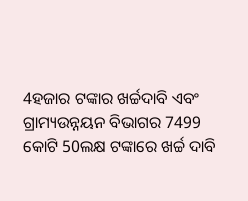4ହଜାର ଟଙ୍କାର ଖର୍ଚ୍ଚଦାବି ଏବଂ ଗ୍ରାମ୍ୟଉନ୍ନୟନ ବିଭାଗର 7499 କୋଟି 50ଲକ୍ଷ ଟଙ୍କାରେ ଖର୍ଚ୍ଚ ଦାବି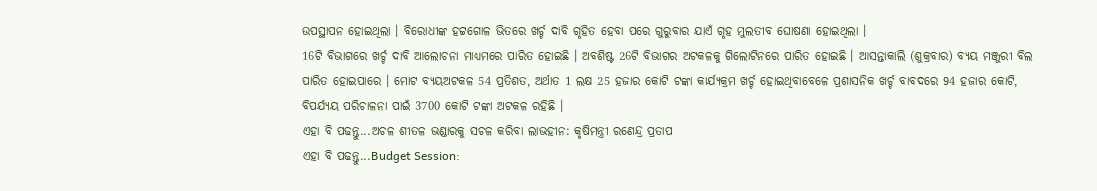ଉପସ୍ଥାପନ ହୋଇଥିଲା । ବିରୋଧୀଙ୍କ ହଟ୍ଟଗୋଳ ଭିତରେ ଖର୍ଚ୍ଚ ଦାବି ଗୃହିତ ହେବା ପରେ ଗୁରୁବାର ଯାଏଁ ଗୃହ ମୁଲତୀବ ଘୋଷଣା ହୋଇଥିଲା ।
16ଟି ବିଭାଗରେ ଖର୍ଚ୍ଚ ଦାବି ଆଲୋଚନା ମାଧ୍ୟମରେ ପାରିତ ହୋଇଛି । ଅବଶିଷ୍ଟ 26ଟି ବିଭାଗର ଅଟକଳକୁ ଗିଲୋଟିନରେ ପାରିତ ହୋଇଛି । ଆସନ୍ତାକାଲି (ଶୁକ୍ରବାର) ବ୍ୟୟ ମଞ୍ଜୁରୀ ବିଲ ପାରିତ ହୋଇପାରେ । ମୋଟ ବ୍ୟୟଅଟକଳ 54 ପ୍ରତିଶତ, ଅର୍ଥାତ 1 ଲକ୍ଷ 25 ହଜାର କୋଟି ଟଙ୍କା କାର୍ଯ୍ୟକ୍ରମ ଖର୍ଚ୍ଚ ହୋଇଥିବାବେଳେ ପ୍ରଶାସନିକ ଖର୍ଚ୍ଚ ବାବଦରେ 94 ହଜାର କୋଟି, ବିପର୍ଯ୍ୟୟ ପରିଚାଳନା ପାଇଁ 3700 କୋଟି ଟଙ୍କା ଅଟକଳ ରହିଛି ।
ଏହା ବି ପଢନ୍ତୁ...ଅଚଳ ଶୀତଳ ଭଣ୍ଡାରକୁ ସଚଳ କରିବା ଲାଭହୀନ: କୃଷିମନ୍ତ୍ରୀ ରଣେନ୍ଦ୍ର ପ୍ରତାପ
ଏହା ବି ପଢନ୍ତୁ...Budget Session: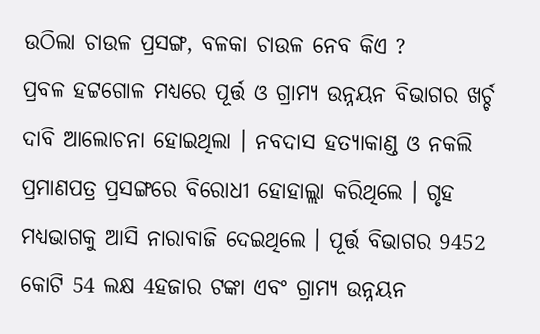ଉଠିଲା ଚାଉଳ ପ୍ରସଙ୍ଗ, ବଳକା ଚାଉଳ ନେବ କିଏ ?
ପ୍ରବଳ ହଟ୍ଟଗୋଳ ମଧ୍ୟରେ ପୂର୍ତ୍ତ ଓ ଗ୍ରାମ୍ୟ ଉନ୍ନୟନ ବିଭାଗର ଖର୍ଚ୍ଚ ଦାବି ଆଲୋଚନା ହୋଇଥିଲା । ନବଦାସ ହତ୍ୟାକାଣ୍ଡ ଓ ନକଲି ପ୍ରମାଣପତ୍ର ପ୍ରସଙ୍ଗରେ ବିରୋଧୀ ହୋହାଲ୍ଲା କରିଥିଲେ । ଗୃହ ମଧ୍ୟଭାଗକୁ ଆସି ନାରାବାଜି ଦେଇଥିଲେ । ପୂର୍ତ୍ତ ବିଭାଗର 9452 କୋଟି 54 ଲକ୍ଷ 4ହଜାର ଟଙ୍କା ଏବଂ ଗ୍ରାମ୍ୟ ଉନ୍ନୟନ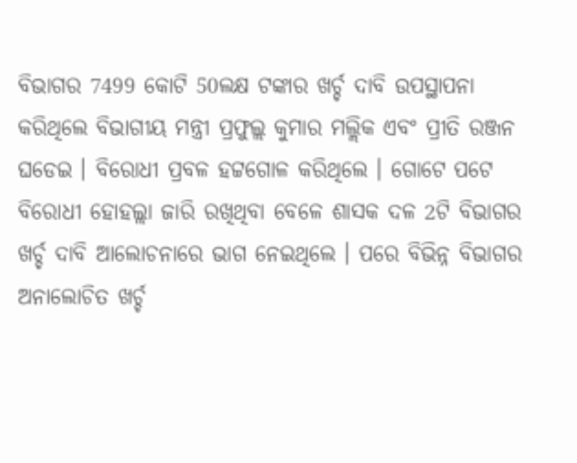ବିଭାଗର 7499 କୋଟି 50ଲକ୍ଷ ଟଙ୍କାର ଖର୍ଚ୍ଚ ଦାବି ଉପସ୍ଥାପନା କରିଥିଲେ ବିଭାଗୀୟ ମନ୍ତ୍ରୀ ପ୍ରଫୁଲ୍ଲ କୁମାର ମଲ୍ଲିକ ଏବଂ ପ୍ରୀତି ରଞ୍ଜନ ଘଡେଇ । ବିରୋଧୀ ପ୍ରବଳ ହଟ୍ଟଗୋଳ କରିଥିଲେ । ଗୋଟେ ପଟେ ବିରୋଧୀ ହୋହଲ୍ଲା ଜାରି ରଖିଥିବା ବେଳେ ଶାସକ ଦଳ 2ଟି ବିଭାଗର ଖର୍ଚ୍ଚ ଦାବି ଆଲୋଚନାରେ ଭାଗ ନେଇଥିଲେ । ପରେ ବିଭିନ୍ନ ବିଭାଗର ଅନାଲୋଚିତ ଖର୍ଚ୍ଚ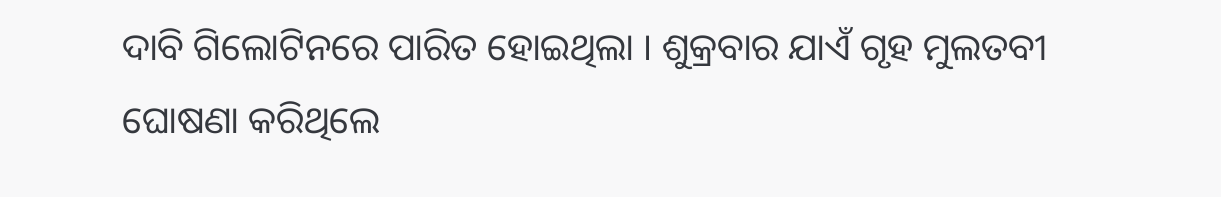ଦାବି ଗିଲୋଟିନରେ ପାରିତ ହୋଇଥିଲା । ଶୁକ୍ରବାର ଯାଏଁ ଗୃହ ମୁଲତବୀ ଘୋଷଣା କରିଥିଲେ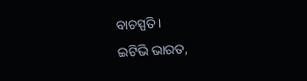ବାଚସ୍ପତି ।
ଇଟିଭି ଭାରତ,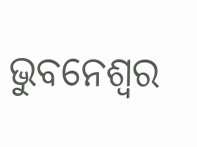ଭୁବନେଶ୍ବର